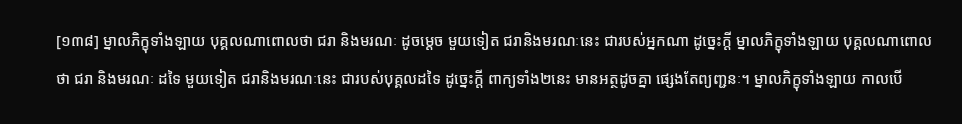[១៣៨] ម្នាលភិក្ខុទាំងឡាយ បុគ្គលណាពោលថា ជរា និងមរណៈ ដូចម្តេច មួយទៀត ជរានិងមរណៈនេះ ជារបស់អ្នកណា ដូច្នេះក្តី ម្នាលភិក្ខុទាំងឡាយ បុគ្គលណាពោលថា ជរា និងមរណៈ ដទៃ មួយទៀត ជរានិងមរណៈនេះ ជារបស់បុគ្គលដទៃ ដូច្នេះក្តី ពាក្យទាំង២នេះ មានអត្ថដូចគ្នា ផ្សេងតែព្យញ្ជនៈ។ ម្នាលភិក្ខុទាំងឡាយ កាលបើ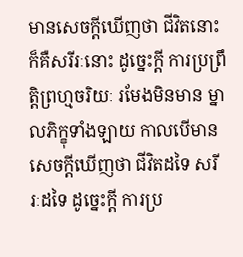មានសេចក្តីឃើញថា ជីវិតនោះ ក៏គឺសរីរៈនោះ ដូច្នេះក្តី ការប្រព្រឹត្តិព្រហ្មចរិយៈ រមែងមិនមាន ម្នាលភិក្ខុទាំងឡាយ កាលបើមានសេចក្តីឃើញថា ជីវិតដទៃ សរីរៈដទៃ ដូច្នេះក្តី ការប្រ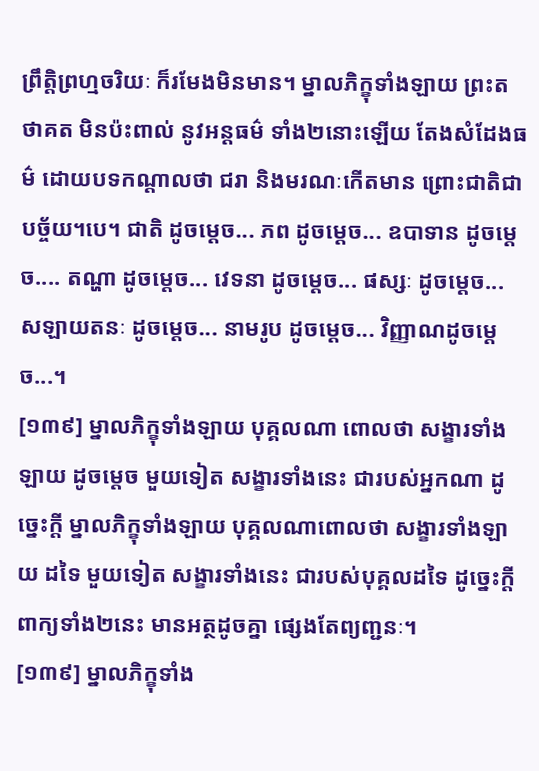ព្រឹត្តិព្រហ្មចរិយៈ ក៏រមែងមិនមាន។ ម្នាលភិក្ខុទាំងឡាយ ព្រះតថាគត មិនប៉ះពាល់ នូវអន្តធម៌ ទាំង២នោះឡើយ តែងសំដែងធម៌ ដោយបទកណ្តាលថា ជរា និងមរណៈកើតមាន ព្រោះជាតិជាបច្ច័យ។បេ។ ជាតិ ដូចម្តេច... ភព ដូចម្តេច... ឧបាទាន ដូចម្តេច.... តណ្ហា ដូចម្តេច... វេទនា ដូចម្តេច... ផស្សៈ ដូចម្តេច... សឡាយតនៈ ដូចម្តេច... នាមរូប ដូចម្តេច... វិញ្ញាណដូចម្តេច...។
[១៣៩] ម្នាលភិក្ខុទាំងឡាយ បុគ្គលណា ពោលថា សង្ខារទាំងឡាយ ដូចម្តេច មួយទៀត សង្ខារទាំងនេះ ជារបស់អ្នកណា ដូច្នេះក្តី ម្នាលភិក្ខុទាំងឡាយ បុគ្គលណាពោលថា សង្ខារទាំងឡាយ ដទៃ មួយទៀត សង្ខារទាំងនេះ ជារបស់បុគ្គលដទៃ ដូច្នេះក្តី ពាក្យទាំង២នេះ មានអត្ថដូចគ្នា ផ្សេងតែព្យញ្ជនៈ។
[១៣៩] ម្នាលភិក្ខុទាំង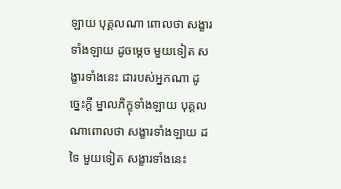ឡាយ បុគ្គលណា ពោលថា សង្ខារទាំងឡាយ ដូចម្តេច មួយទៀត សង្ខារទាំងនេះ ជារបស់អ្នកណា ដូច្នេះក្តី ម្នាលភិក្ខុទាំងឡាយ បុគ្គលណាពោលថា សង្ខារទាំងឡាយ ដទៃ មួយទៀត សង្ខារទាំងនេះ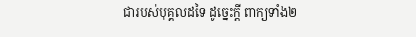ជារបស់បុគ្គលដទៃ ដូច្នេះក្តី ពាក្យទាំង២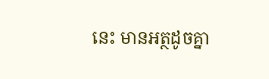នេះ មានអត្ថដូចគ្នា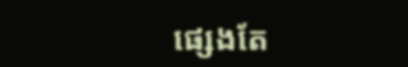ផ្សេងតែ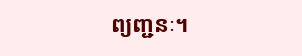ព្យញ្ជនៈ។